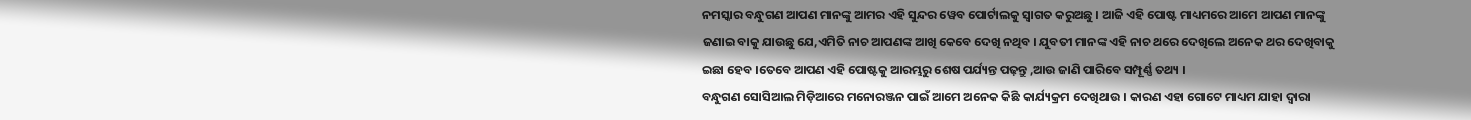ନମସ୍କାର ବନ୍ଧୁଗଣ ଆପଣ ମାନଙ୍କୁ ଆମର ଏହି ସୁନ୍ଦର ୱେବ ପୋର୍ଟାଲକୁ ସ୍ୱାଗତ କରୁଅଛୁ । ଆଜି ଏହି ପୋଷ୍ଟ ମାଧ୍ୟମରେ ଆମେ ଆପଣ ମାନଙ୍କୁ ଜଣାଇ ବାକୁ ଯାଉଛୁ ଯେ,ଏମିତି ନାଚ ଆପଣଙ୍କ ଆଖି କେବେ ଦେଖି ନଥିବ । ଯୁବତୀ ମାନଙ୍କ ଏହି ନାଚ ଥରେ ଦେଖିଲେ ଅନେକ ଥର ଦେଖିବାକୁ ଇଛା ହେବ ।ତେବେ ଆପଣ ଏହି ପୋଷ୍ଟକୁ ଆରମ୍ଭରୁ ଶେଷ ପର୍ଯ୍ୟନ୍ତ ପଢ଼ନ୍ତୁ ,ଆଉ ଜାଣି ପାରିବେ ସମ୍ପୂର୍ଣ୍ଣ ତଥ୍ୟ ।
ବନ୍ଧୁଗଣ ସୋସିଆଲ ମିଡ଼ିଆରେ ମନୋରଞ୍ଜନ ପାଇଁ ଆମେ ଅନେକ କିଛି କାର୍ଯ୍ୟକ୍ରମ ଦେଖିଥାଉ । କାରଣ ଏହା ଗୋଟେ ମାଧ୍ୟମ ଯାହା ଦ୍ୱାରା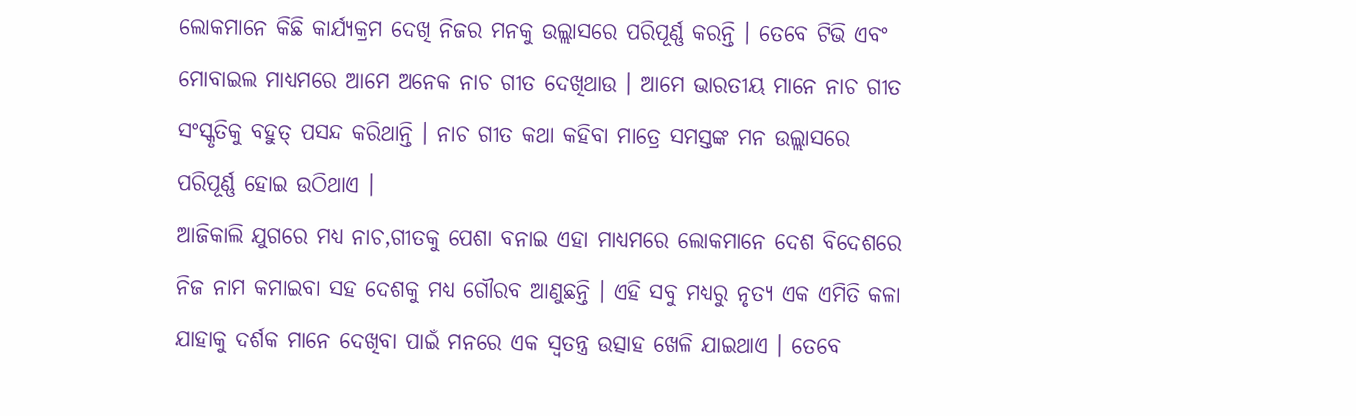ଲୋକମାନେ କିଛି କାର୍ଯ୍ୟକ୍ରମ ଦେଖି ନିଜର ମନକୁ ଉଲ୍ଲାସରେ ପରିପୂର୍ଣ୍ଣ କରନ୍ତି । ତେବେ ଟିଭି ଏବଂ ମୋବାଇଲ ମାଧ୍ୟମରେ ଆମେ ଅନେକ ନାଚ ଗୀତ ଦେଖିଥାଉ । ଆମେ ଭାରତୀୟ ମାନେ ନାଚ ଗୀତ ସଂସ୍କୃତିକୁ ବହୁତ୍ ପସନ୍ଦ କରିଥାନ୍ତି । ନାଚ ଗୀତ କଥା କହିବା ମାତ୍ରେ ସମସ୍ତଙ୍କ ମନ ଉଲ୍ଲାସରେ ପରିପୂର୍ଣ୍ଣ ହୋଇ ଉଠିଥାଏ ।
ଆଜିକାଲି ଯୁଗରେ ମଧ୍ୟ ନାଚ,ଗୀତକୁ ପେଶା ବନାଇ ଏହା ମାଧ୍ୟମରେ ଲୋକମାନେ ଦେଶ ବିଦେଶରେ ନିଜ ନାମ କମାଇବା ସହ ଦେଶକୁ ମଧ୍ୟ ଗୌରବ ଆଣୁଛନ୍ତି । ଏହି ସବୁ ମଧ୍ୟରୁ ନୃତ୍ୟ ଏକ ଏମିତି କଳା ଯାହାକୁ ଦର୍ଶକ ମାନେ ଦେଖିବା ପାଇଁ ମନରେ ଏକ ସ୍ୱତନ୍ତ୍ର ଉତ୍ସାହ ଖେଳି ଯାଇଥାଏ । ତେବେ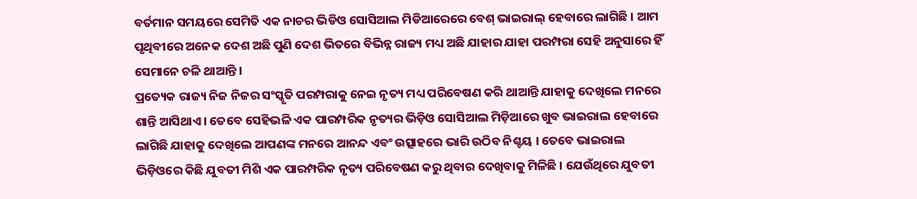ବର୍ତମାନ ସମୟରେ ସେମିତି ଏକ ନାଚର ଭିଡିଓ ସୋସିଆଲ ମିଡିଆରେରେ ବେଶ୍ ଭାଇରାଲ୍ ହେବାରେ ଲାଗିଛି । ଆମ ପୃଥିବୀରେ ଅନେକ ଦେଶ ଅଛି ପୁଣି ଦେଶ ଭିତରେ ବିଭିନ୍ନ ରାଜ୍ୟ ମଧ୍ୟ ଅଛି ଯାହାର ଯାହା ପରମ୍ପରା ସେହି ଅନୁସାରେ ହିଁ ସେମାନେ ଚଳି ଥାଆନ୍ତି ।
ପ୍ରତ୍ୟେକ ରାଜ୍ୟ ନିଜ ନିଜର ସଂସ୍କୃତି ପରମ୍ପରାକୁ ନେଇ ନୃତ୍ୟ ମଧ୍ୟ ପରିବେଷଣ କରି ଥାଆନ୍ତି ଯାହାକୁ ଦେଖିଲେ ମନରେ ଶାନ୍ତି ଆସିଥାଏ । ତେବେ ସେହିଭଳି ଏକ ପାରମ୍ପରିକ ନୃତ୍ୟର ଭିଡ଼ିଓ ସୋସିଆଲ ମିଡ଼ିଆରେ ଖୁବ ଭାଇରାଲ ହେବାରେ ଲାଗିଛି ଯାହାକୁ ଦେଖିଲେ ଆପଣଙ୍କ ମନରେ ଆନନ୍ଦ ଏବଂ ଉତ୍ସାହରେ ଭାରି ଉଠିବ ନିଶ୍ଚୟ । ତେବେ ଭାଇରାଲ ଭିଡ଼ିଓରେ କିଛି ଯୁବତୀ ମିଶି ଏକ ପାରମ୍ପରିକ ନୃତ୍ୟ ପରିବେଷଣ କରୁ ଥିବାର ଦେଖିବାକୁ ମିଳିଛି । ଯେଉଁଥିରେ ଯୁବତୀ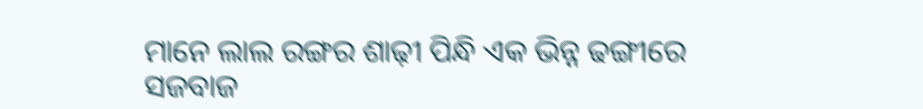ମାନେ ଲାଲ ରଙ୍ଗର ଶାଢ଼ୀ ପିନ୍ଧି ଏକ ଭିନ୍ନ ଢଙ୍ଗୀରେ ସଜବାଜ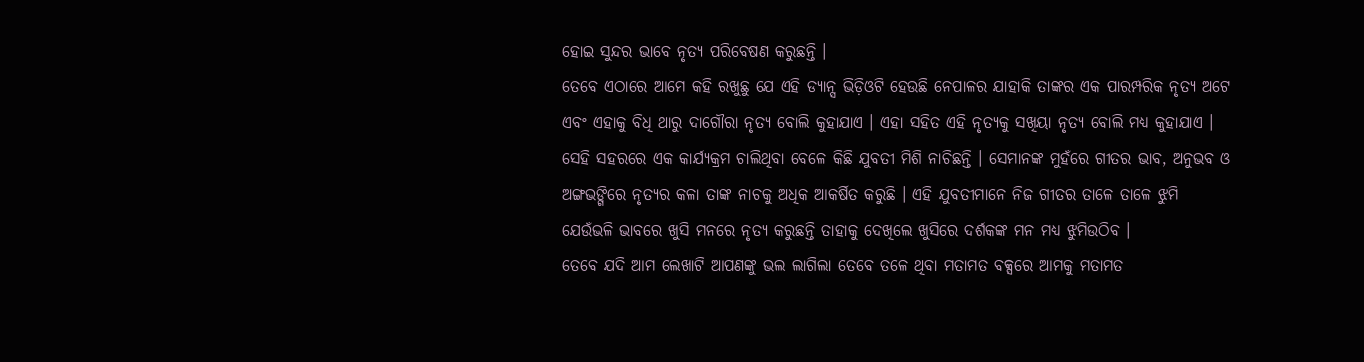ହୋଇ ସୁନ୍ଦର ଭାବେ ନୃତ୍ୟ ପରିବେଷଣ କରୁଛନ୍ତି ।
ତେବେ ଏଠାରେ ଆମେ କହି ରଖୁଛୁ ଯେ ଏହି ଡ୍ୟାନ୍ସ ଭିଡ଼ିଓଟି ହେଉଛି ନେପାଳର ଯାହାକି ତାଙ୍କର ଏକ ପାରମ୍ପରିକ ନୃତ୍ୟ ଅଟେ ଏବଂ ଏହାକୁ ବିଧି ଥାରୁ ଦାଗୌରା ନୃତ୍ୟ ବୋଲି କୁହାଯାଏ । ଏହା ସହିତ ଏହି ନୃତ୍ୟକୁ ସଖିୟା ନୃତ୍ୟ ବୋଲି ମଧ୍ୟ କୁହାଯାଏ । ସେହି ସହରରେ ଏକ କାର୍ଯ୍ୟକ୍ରମ ଚାଲିଥିବା ବେଳେ କିଛି ଯୁବତୀ ମିଶି ନାଚିଛନ୍ତି । ସେମାନଙ୍କ ମୁହଁରେ ଗୀତର ଭାବ, ଅନୁଭବ ଓ ଅଙ୍ଗଭଙ୍ଗିରେ ନୃତ୍ୟର କଳା ତାଙ୍କ ନାଚକୁ ଅଧିକ ଆକର୍ଷିତ କରୁଛି । ଏହି ଯୁବତୀମାନେ ନିଜ ଗୀତର ତାଳେ ତାଳେ ଝୁମି ଯେଉଁଭଳି ଭାବରେ ଖୁସି ମନରେ ନୃତ୍ୟ କରୁଛନ୍ତି ତାହାକୁ ଦେଖିଲେ ଖୁସିରେ ଦର୍ଶକଙ୍କ ମନ ମଧ୍ୟ ଝୁମିଉଠିବ ।
ତେବେ ଯଦି ଆମ ଲେଖାଟି ଆପଣଙ୍କୁ ଭଲ ଲାଗିଲା ତେବେ ତଳେ ଥିବା ମତାମତ ବକ୍ସରେ ଆମକୁ ମତାମତ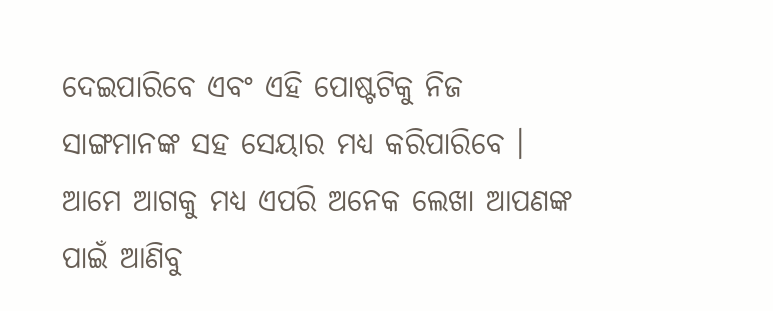ଦେଇପାରିବେ ଏବଂ ଏହି ପୋଷ୍ଟଟିକୁ ନିଜ ସାଙ୍ଗମାନଙ୍କ ସହ ସେୟାର ମଧ୍ୟ କରିପାରିବେ । ଆମେ ଆଗକୁ ମଧ୍ୟ ଏପରି ଅନେକ ଲେଖା ଆପଣଙ୍କ ପାଇଁ ଆଣିବୁ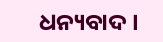ଧନ୍ୟବାଦ ।